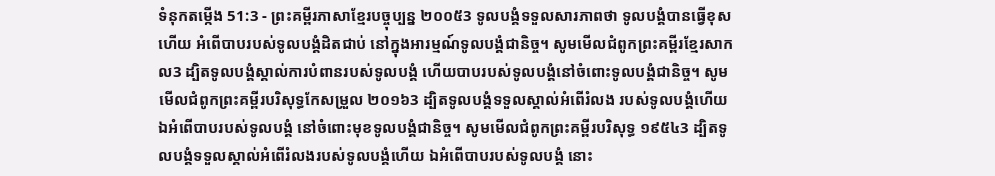ទំនុកតម្កើង 51:3 - ព្រះគម្ពីរភាសាខ្មែរបច្ចុប្បន្ន ២០០៥3 ទូលបង្គំទទួលសារភាពថា ទូលបង្គំបានធ្វើខុសហើយ អំពើបាបរបស់ទូលបង្គំដិតជាប់ នៅក្នុងអារម្មណ៍ទូលបង្គំជានិច្ច។ សូមមើលជំពូកព្រះគម្ពីរខ្មែរសាកល3 ដ្បិតទូលបង្គំស្គាល់ការបំពានរបស់ទូលបង្គំ ហើយបាបរបស់ទូលបង្គំនៅចំពោះទូលបង្គំជានិច្ច។ សូមមើលជំពូកព្រះគម្ពីរបរិសុទ្ធកែសម្រួល ២០១៦3 ដ្បិតទូលបង្គំទទួលស្គាល់អំពើរំលង របស់ទូលបង្គំហើយ ឯអំពើបាបរបស់ទូលបង្គំ នៅចំពោះមុខទូលបង្គំជានិច្ច។ សូមមើលជំពូកព្រះគម្ពីរបរិសុទ្ធ ១៩៥៤3 ដ្បិតទូលបង្គំទទួលស្គាល់អំពើរំលងរបស់ទូលបង្គំហើយ ឯអំពើបាបរបស់ទូលបង្គំ នោះ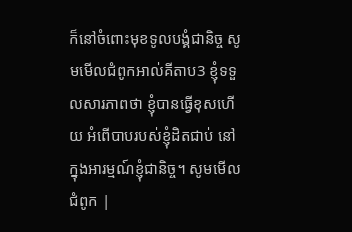ក៏នៅចំពោះមុខទូលបង្គំជានិច្ច សូមមើលជំពូកអាល់គីតាប3 ខ្ញុំទទួលសារភាពថា ខ្ញុំបានធ្វើខុសហើយ អំពើបាបរបស់ខ្ញុំដិតជាប់ នៅក្នុងអារម្មណ៍ខ្ញុំជានិច្ច។ សូមមើលជំពូក |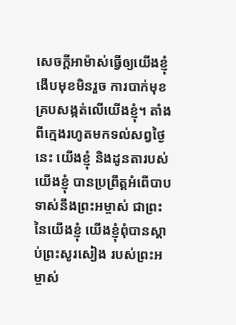សេចក្ដីអាម៉ាស់ធ្វើឲ្យយើងខ្ញុំងើបមុខមិនរួច ការបាក់មុខគ្របសង្កត់លើយើងខ្ញុំ។ តាំងពីក្មេងរហូតមកទល់សព្វថ្ងៃនេះ យើងខ្ញុំ និងដូនតារបស់យើងខ្ញុំ បានប្រព្រឹត្តអំពើបាបទាស់នឹងព្រះអម្ចាស់ ជាព្រះនៃយើងខ្ញុំ យើងខ្ញុំពុំបានស្ដាប់ព្រះសូរសៀង របស់ព្រះអម្ចាស់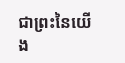ជាព្រះនៃយើង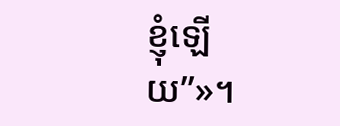ខ្ញុំឡើយ”»។